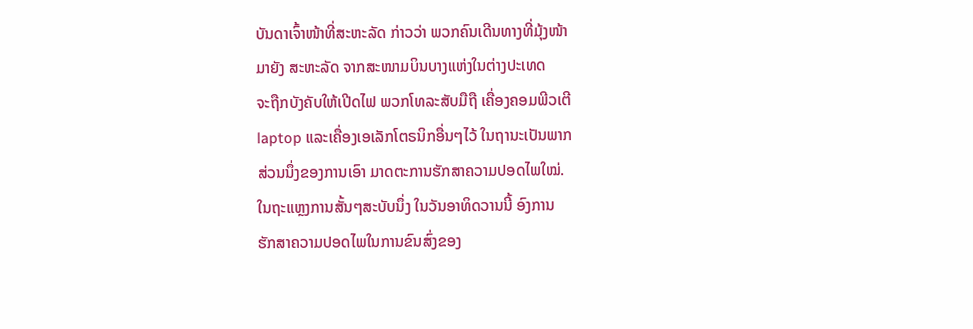ບັນດາເຈົ້າໜ້າທີ່ສະຫະລັດ ກ່າວວ່າ ພວກຄົນເດີນທາງທີ່ມຸ້ງໜ້າ
ມາຍັງ ສະຫະລັດ ຈາກສະໜາມບິນບາງແຫ່ງໃນຕ່າງປະເທດ
ຈະຖືກບັງຄັບໃຫ້ເປີດໄຟ ພວກໂທລະສັບມືຖື ເຄື່ອງຄອມພີວເຕີ
laptop ແລະເຄື່ອງເອເລັກໂຕຣນິກອື່ນໆໄວ້ ໃນຖານະເປັນພາກ
ສ່ວນນຶ່ງຂອງການເອົາ ມາດຕະການຮັກສາຄວາມປອດໄພໃໝ່.
ໃນຖະແຫຼງການສັ້ນໆສະບັບນຶ່ງ ໃນວັນອາທິດວານນີ້ ອົງການ
ຮັກສາຄວາມປອດໄພໃນການຂົນສົ່ງຂອງ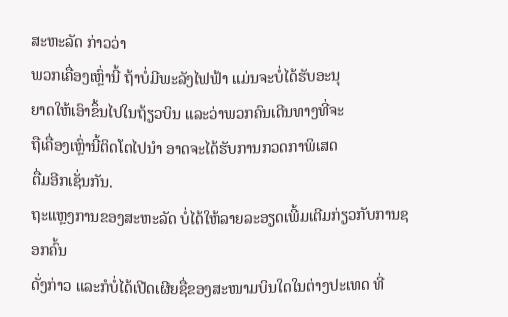ສະຫະລັດ ກ່າວວ່າ
ພວກເຄື່ອງເຫຼົ່ານີ້ ຖ້າບໍ່ມີພະລັງໄຟຟ້າ ແມ່ນຈະບໍ່ໄດ້ຮັບອະນຸ
ຍາດໃຫ້ເອົາຂຶ້ນໄປໃນຖ້ຽວບິນ ແລະວ່າພວກຄົນເດີນທາງທີ່ຈະ
ຖືເຄື່ອງເຫຼົ່ານີ້ຕິດໂຕໄປນຳ ອາດຈະໄດ້ຮັບການກວດກາພິເສດ
ຕື່ມອີກເຊັ່ນກັນ.
ຖະແຫຼງການຂອງສະຫະລັດ ບໍ່ໄດ້ໃຫ້ລາຍລະອຽດເພີ້ມເຕີມກ່ຽວກັບການຊອກຄົ້ນ
ດັ່ງກ່າວ ແລະກໍບໍ່ໄດ້ເປີດເຜີຍຊື່ຂອງສະໜາມບິນໃດໃນຕ່າງປະເທດ ທີ່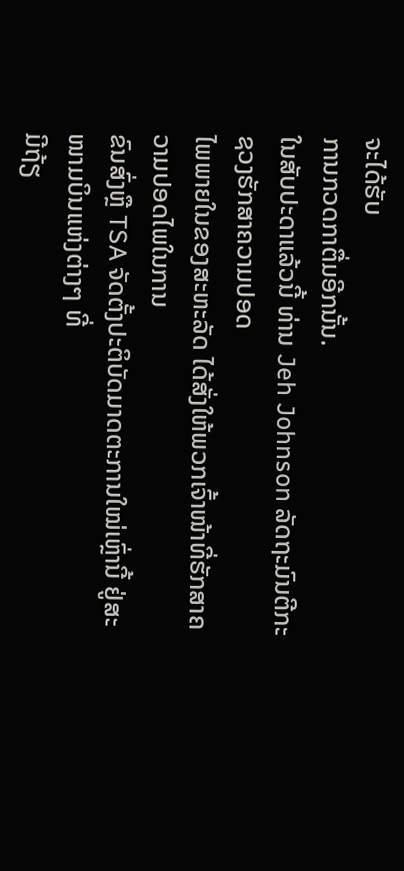ຈະໄດ້ຮັບ
ການກວດກາຕື່ມອີກນັ້ນ.
ໃນສັບປະດາແລ້ວນີ້ ທ່ານ Jeh Johnson ລັດຖະມົນຕີກະຊວງຮັກສາຄວາມປອດ
ໄພພາຍໃນຂອງສະຫະລັດ ໄດ້ສັ່ງໃຫ້ພວກເຈົ້າໜ້າທີ່ຮັກສາຄວາມປອດໄພໃນການ
ຂົນສົ່ງຫຼື TSA ຈັດຕັ້ງປະຕິບັດມາດຕະການໃໝ່ເຫຼົ່ານີ້ ຢູ່ສະໜາມບິນແຫ່ງຕ່າງໆ ທີ່
ມີຖ້ຽ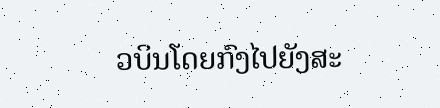ວບິນໂດຍກົງໄປຍັງສະ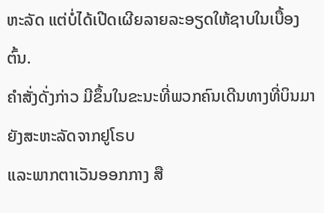ຫະລັດ ແຕ່ບໍ່ໄດ້ເປີດເຜີຍລາຍລະອຽດໃຫ້ຊາບໃນເບື້ອງ
ຕົ້ນ.
ຄຳສັ່ງດັ່ງກ່າວ ມີຂຶ້ນໃນຂະນະທີ່ພວກຄົນເດີນທາງທີ່ບິນມາຍັງສະຫະລັດຈາກຢູໂຣບ
ແລະພາກຕາເວັນອອກກາງ ສື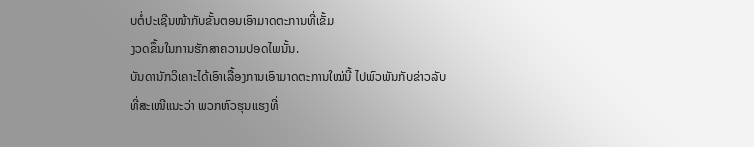ບຕໍ່ປະເຊີນໜ້າກັບຂັ້ນຕອນເອົາມາດຕະການທີ່ເຂັ້ມ
ງວດຂຶ້ນໃນການຮັກສາຄວາມປອດໄພນັ້ນ.
ບັນດານັກວິເຄາະໄດ້ເອົາເລື້ອງການເອົາມາດຕະການໃໝ່ນີ້ ໄປພົວພັນກັບຂ່າວລັບ
ທີ່ສະເໜີແນະວ່າ ພວກຫົວຮຸນແຮງທີ່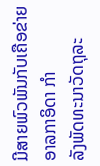ມີສາຍພົວພັນກັບເຄືອຂ່າຍ ອາລກາອິດາ ກຳ
ລັງພັດທະນາວັດຖຸລະ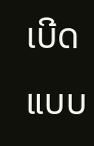ເບີດແບບ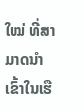ໃໝ່ ທີ່ສາມາດນຳເຂົ້າໃນເຮື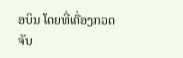ອບິນ ໂດຍທີ່ເຄື່ອງກວດ
ຈັບ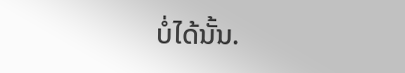ບໍ່ໄດ້ນັ້ນ.